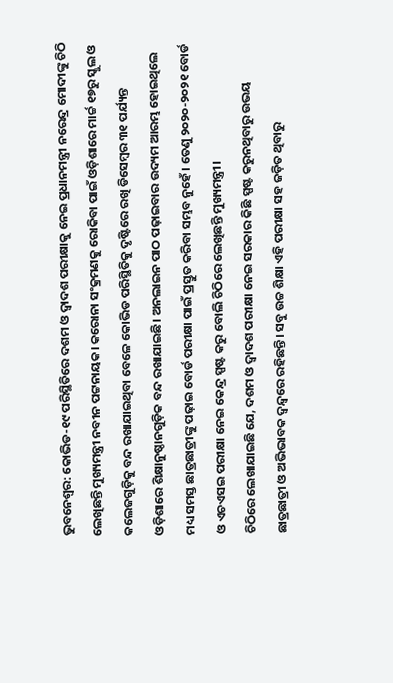ଭୁବନେଶ୍ବର: କୋଭିଡ-୧୯ ପରିସ୍ଥିତିରେ ଦଶମ ଓ ଦ୍ବାଦଶ ପରୀକ୍ଷାକୁ ନେଇ ପ୍ରଧାନମନ୍ତ୍ରୀ ନରେନ୍ଦ୍ର ମୋଦୀଙ୍କୁ ଚିଠି ଲେଖିଛନ୍ତି ମୁଖ୍ୟମନ୍ତ୍ରୀ ନବୀନ ପଟ୍ଟନାୟକ। କରୋନା ସଂକ୍ରମଣକୁ ରୋକିବା ପାଇଁ ଓଡ଼ିଶାରେ ମାର୍ଚ୍ଚ ୧୭ରୁ ସ୍କୁଲ ଓ କଲେଜଗୁଡ଼ିକୁ ବନ୍ଦ ରଖାଯାଇଥିବା ବେଳେ କୋଭିଡ ପରିସ୍ଥିତିକୁ ଦୃଷ୍ଟିରେ ରଖି ଡିସେମ୍ବର ୩୧ ପର୍ଯ୍ୟନ୍ତ ଓଡ଼ିଶାରେ ଶିକ୍ଷାନୁଷ୍ଠାନଗୁଡ଼ିକ ବନ୍ଦ ରଖାଯାଇଛି। ଅନଲାଇନ ପାଠ ପଢ଼ାଇବାର ଉଦ୍ୟମ ଆରମ୍ଭ ହୋଇଥିଲେ ମଧ୍ୟ ସମସ୍ତ ଛାତ୍ରଛାତ୍ରୀଙ୍କୁ ପଢ଼ାଇ ବୋର୍ଡ ପରୀକ୍ଷା ପାଇଁ ପ୍ରସ୍ତୁତ କରିବା ସମ୍ଭବ ନୁହେଁ। ତେଣୁ ୨୦୨୦-୨୦୨୧ ବୋର୍ଡ ଓ ଏଚଏସଇ ପରୀକ୍ଷା ନେଇ କେନ୍ଦ୍ର ସ୍ପଷ୍ଟ କରୁ ବୋଲି ଚିଠିରେ ଲେଖିଛନ୍ତି ମୁଖ୍ୟମନ୍ତ୍ରୀ।
ଚିଠିରେ ଲେଖାଯାଇଛି ଯେ, ଦଶମ ଓ ଦ୍ବାଦଶ ପରୀକ୍ଷା ନେଇ ସରକାର କିଛି ସ୍ପଷ୍ଟ କରୁନଥିବାରୁ ଉଭୟ ଛାତ୍ରଛାତ୍ରୀ ଓ ଅଭିଭାବକ ଦ୍ବନ୍ଦ୍ବରେ ରହିଛନ୍ତି। ସବୁ ଉଚ୍ଚ ଶିକ୍ଷା ଏହି ପରୀକ୍ଷା ସହ ଜଡ଼ିତ ଥିବାରୁ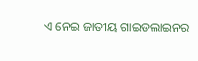ଏ ନେଇ ଜାତୀୟ ଗାଇଡଲାଇନର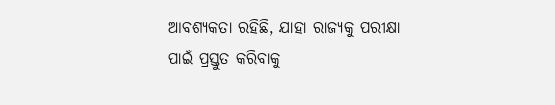ଆବଶ୍ୟକତା ରହିଛି, ଯାହା ରାଜ୍ୟକୁ ପରୀକ୍ଷା ପାଇଁ ପ୍ରସ୍ତୁତ କରିବାକୁ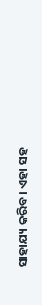ସାହାଯ୍ୟ କରିବ। ଏହା ସହ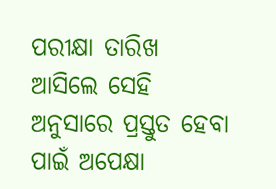ପରୀକ୍ଷା ତାରିଖ ଆସିଲେ ସେହି ଅନୁସାରେ ପ୍ରସ୍ତୁତ ହେବା ପାଇଁ ଅପେକ୍ଷା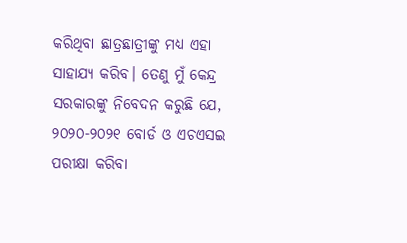କରିଥିବା ଛାତ୍ରଛାତ୍ରୀଙ୍କୁ ମଧ୍ୟ ଏହା ସାହାଯ୍ୟ କରିବ। ତେଣୁ ମୁଁ କେନ୍ଦ୍ର ସରକାରଙ୍କୁ ନିବେଦନ କରୁଛି ଯେ, ୨୦୨୦-୨୦୨୧ ବୋର୍ଡ ଓ ଏଚଏସଇ ପରୀକ୍ଷା କରିବା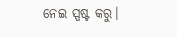ନେଇ ସ୍ପଷ୍ଟ କରୁ।